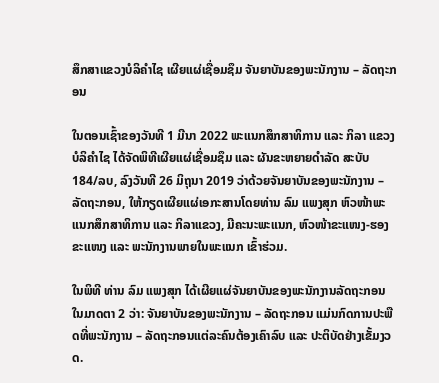ສຶກສາແຂວງບໍລິຄໍາໄຊ ເຜີຍແຜ່ເຊື່ອມຊຶມ ຈັນຍາບັນຂອງພະນັກງານ – ລັດຖະກອນ

ໃນຕອນເຊົ້າຂອງວັນທີ 1 ມີນາ 2022 ພະແນກສຶກສາທິການ ແລະ ກິລາ ແຂວງບໍລິຄໍາໄຊ ໄດ້ຈັດພິທີເຜີຍແຜ່ເຊື່ອມຊຶມ ແລະ ຜັນຂະຫຍາຍດໍາລັດ ສະບັບ 184/ລບ, ລົງວັນທີ 26 ມິຖຸນາ 2019 ວ່າດ້ວຍຈັນຍາບັນຂອງພະນັກງານ – ລັດຖະກອນ, ໃຫ້ກຽດເຜີຍແຜ່ເອກະສານໂດຍທ່ານ ລົມ ແພງສຸກ ຫົວໜ້າພະແນກສຶກສາທິການ ແລະ ກິລາແຂວງ, ມີຄະນະພະແນກ, ຫົວໜ້າຂະແໜງ-ຮອງຂະແໜງ ແລະ ພະນັກງານພາຍໃນພະແນກ ເຂົ້າຮ່ວມ.

ໃນພິທີ ທ່ານ ລົມ ແພງສຸກ ໄດ້ເຜີຍແຜ່ຈັນຍາບັນຂອງພະນັກງານລັດຖະກອນ ໃນມາດຕາ 2 ວ່າ: ຈັນຍາບັນຂອງພະນັກງານ – ລັດຖະກອນ ແມ່ນກົດການປະພືດທີ່ພະນັກງານ – ລັດຖະກອນແຕ່ລະຄົນຕ້ອງເຄົາລົບ ແລະ ປະຕິບັດຢ່າງເຂັ້ມງວດ.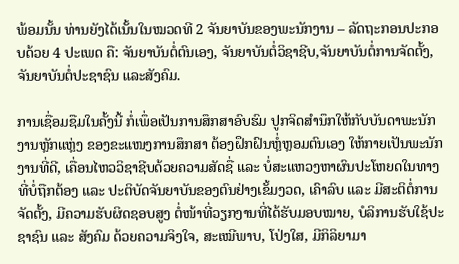ພ້ອມນັ້ນ ທ່ານຍັງໄດ້ເນັ້ນໃນໝວດທີ 2 ຈັນຍາບັນຂອງພະນັກງານ – ລັດຖະກອນປະກອບດ້ວຍ 4 ປະເພດ ຄື: ຈັນຍາບັນຕໍ່ຕົນເອງ, ຈັນຍາບັນຕໍ່ວິຊາຊີບ,ຈັນຍາບັນຕໍ່ການຈັດຕັ້ງ, ຈັນຍາບັນຕໍ່ປະຊາຊົນ ແລະສັງຄົມ.

ການເຊື່ອມຊືມໃນຄັ້ງນີ້ ກໍ່ເພຶ່ອເປັນການສຶກສາອົບຮົມ ປູກຈິດສໍານຶກໃຫ້ກັບບັນດາພະນັກງານຫຼັກແຫຼ່ງ ຂອງຂະແໜງການສຶກສາ ຕ້ອງຝຶກຝົນຫຼໍ່ຫຼອມຕົນເອງ ໃຫ້ກາຍເປັນພະນັກງານທີ່ດີ, ເຄື່ອນໄຫວວິຊາຊີບດ້ວຍຄວາມສັດຊື່ ແລະ ບໍ່ສະແຫວງຫາຜົນປະໂຫຍດໃນທາງທີ່ບໍ່ຖືກຕ້ອງ ແລະ ປະຕິບັດຈັນຍາບັນຂອງຕົນຢ່າງເຂັ້ມງວດ, ເຄົາລົບ ແລະ ມີສະຕິຕໍ່ການຈັດຕັ້ງ, ມີຄວາມຮັບຜິດຊອບສູງ ຕໍ່ໜ້າທີ່ວຽກງານທີ່ໄດ້ຮັບມອບໝາຍ, ບໍລິການຮັບໃຊ້ປະຊາຊົນ ແລະ ສັງຄົມ ດ້ວຍຄວາມຈິງໃຈ, ສະເໝີພາບ, ໂປ່ງໃສ, ມີກິລິຍາມາ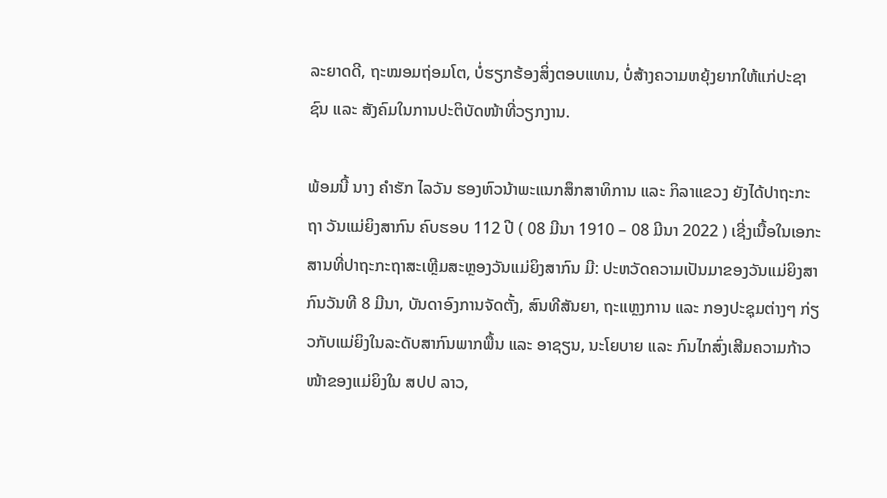ລະຍາດດີ, ຖະໝອມຖ່ອມໂຕ, ບໍ່ຮຽກຮ້ອງສິ່ງຕອບແທນ, ບໍ່ສ້າງຄວາມຫຍຸ້ງຍາກໃຫ້ແກ່ປະຊາຊົນ ແລະ ສັງຄົມໃນການປະຕິບັດໜ້າທີ່ວຽກງານ.

ພ້ອມນີ້ ນາງ ຄໍາຮັກ ໄລວັນ ຮອງຫົວນ້າພະແນກສຶກສາທິການ ແລະ ກິລາແຂວງ ຍັງໄດ້ປາຖະກະຖາ ວັນແມ່ຍິງສາກົນ ຄົບຮອບ 112 ປີ ( 08 ມີນາ 1910 – 08 ມີນາ 2022 ) ເຊີ່ງເນື້ອໃນເອກະສານທີ່ປາຖະກະຖາສະເຫຼີມສະຫຼອງວັນແມ່ຍິງສາກົນ ມີ: ປະຫວັດຄວາມເປັນມາຂອງວັນແມ່ຍິງສາກົນວັນທີ 8 ມີນາ, ບັນດາອົງການຈັດຕັ້ງ, ສົນທີສັນຍາ, ຖະແຫຼງການ ແລະ ກອງປະຊຸມຕ່າງໆ ກ່ຽວກັບແມ່ຍິງໃນລະດັບສາກົນພາກພື້ນ ແລະ ອາຊຽນ, ນະໂຍບາຍ ແລະ ກົນໄກສົ່ງເສີມຄວາມກ້າວໜ້າຂອງແມ່ຍິງໃນ ສປປ ລາວ,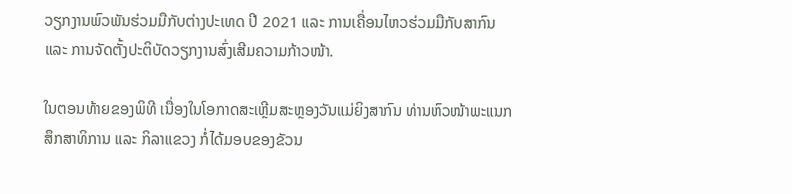ວຽກງານພົວພັນຮ່ວມມືກັບຕ່າງປະເທດ ປີ 2021 ແລະ ການເຄື່ອນໄຫວຮ່ວມມືກັບສາກົນ ແລະ ການຈັດຕັ້ງປະຕິບັດວຽກງານສົ່ງເສີມຄວາມກ້າວໜ້າ.

ໃນຕອນທ້າຍຂອງພິທີ ເນື່ອງໃນໂອກາດສະເຫຼີມສະຫຼອງວັນແມ່ຍິງສາກົນ ທ່ານຫົວໜ້າພະແນກສຶກສາທິການ ແລະ ກິລາແຂວງ ກໍ່ໄດ້ມອບຂອງຂັວນ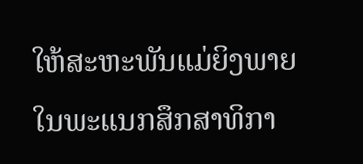ໃຫ້ສະຫະພັນແມ່ຍິງພາຍໃນພະແນກສຶກສາທິກາ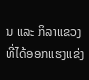ນ ແລະ ກິລາແຂວງ ທີ່ໄດ້ອອກແຮງແຂ່ງ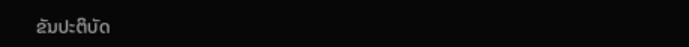ຂັນປະຕິບັດ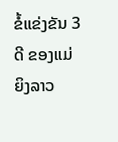ຂໍ້ແຂ່ງຂັນ 3 ດີ ຂອງແມ່ຍິງລາວ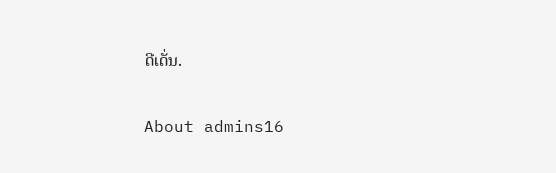ດີເດັ່ນ.

About admins16